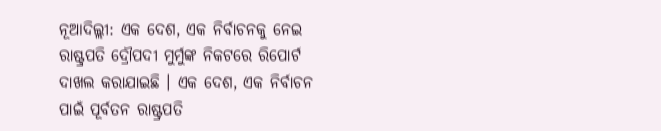ନୂଆଦିଲ୍ଲୀ: ଏକ ଦେଶ, ଏକ ନିର୍ବାଚନକୁ ନେଇ ରାଷ୍ଟ୍ରପତି ଦ୍ରୌପଦୀ ମୁର୍ମୁଙ୍କ ନିକଟରେ ରିପୋର୍ଟ ଦାଖଲ କରାଯାଇଛି । ଏକ ଦେଶ, ଏକ ନିର୍ବାଚନ ପାଇଁ ପୂର୍ବତନ ରାଷ୍ଟ୍ରପତି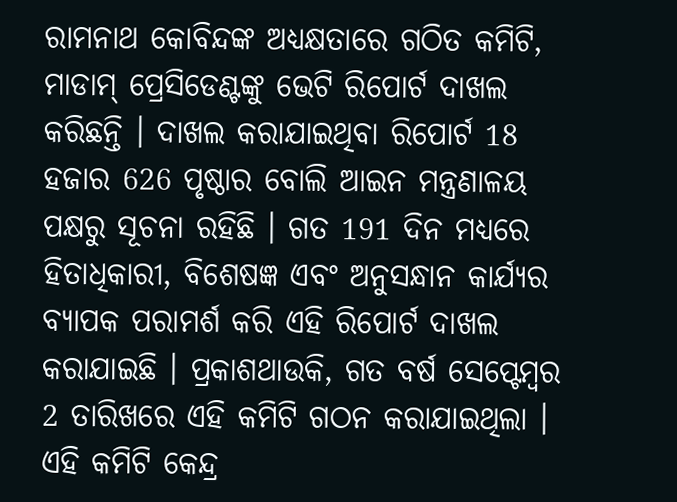ରାମନାଥ କୋବିନ୍ଦଙ୍କ ଅଧ୍ୟକ୍ଷତାରେ ଗଠିତ କମିଟି, ମାଡାମ୍ ପ୍ରେସିଡେଣ୍ଟଙ୍କୁ ଭେଟି ରିପୋର୍ଟ ଦାଖଲ କରିଛନ୍ତି । ଦାଖଲ କରାଯାଇଥିବା ରିପୋର୍ଟ 18 ହଜାର 626 ପୃଷ୍ଠାର ବୋଲି ଆଇନ ମନ୍ତ୍ରଣାଳୟ ପକ୍ଷରୁ ସୂଚନା ରହିଛି । ଗତ 191 ଦିନ ମଧ୍ୟରେ ହିତାଧିକାରୀ, ବିଶେଷଜ୍ଞ ଏବଂ ଅନୁସନ୍ଧାନ କାର୍ଯ୍ୟର ବ୍ୟାପକ ପରାମର୍ଶ କରି ଏହି ରିପୋର୍ଟ ଦାଖଲ କରାଯାଇଛି । ପ୍ରକାଶଥାଉକି, ଗତ ବର୍ଷ ସେପ୍ଟେମ୍ବର 2 ତାରିଖରେ ଏହି କମିଟି ଗଠନ କରାଯାଇଥିଲା ।
ଏହି କମିଟି କେନ୍ଦ୍ର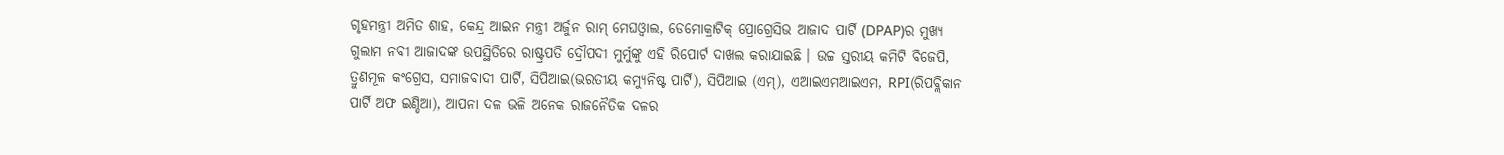ଗୃହମନ୍ତ୍ରୀ ଅମିତ ଶାହ, କେନ୍ଦ୍ର ଆଇନ ମନ୍ତ୍ରୀ ଅର୍ଜୁନ ରାମ୍ ମେଘଓ୍ବାଲ, ଡେମୋକ୍ରାଟିକ୍ ପ୍ରୋଗ୍ରେସିଭ ଆଜାଦ ପାର୍ଟି (DPAP)ର ମୁଖ୍ୟ ଗୁଲାମ ନବୀ ଆଜାଦଙ୍କ ଉପସ୍ଥିତିରେ ରାଷ୍ଟ୍ରପତି ଦ୍ରୌପଦୀ ମୁର୍ମୁଙ୍କୁ ଏହି ରିପୋର୍ଟ ଦାଖଲ କରାଯାଇଛି । ଉଚ୍ଚ ସ୍ତରୀୟ କମିଟି ବିଜେପି, ତ୍ରୁଣମୂଳ କଂଗ୍ରେସ, ସମାଜବାଦୀ ପାର୍ଟି, ସିପିଆଇ(ଭରତୀୟ କମ୍ୟୁନିଷ୍ଟ ପାର୍ଟି), ସିପିଆଇ (ଏମ୍), ଏଆଇଏମଆଇଏମ, RPI(ରିପବ୍ଲିକାନ ପାର୍ଟି ଅଫ ଇଣ୍ଡିଆ), ଆପନା ଦଳ ଭଳି ଅନେକ ରାଜନୈତିକ ଦଳର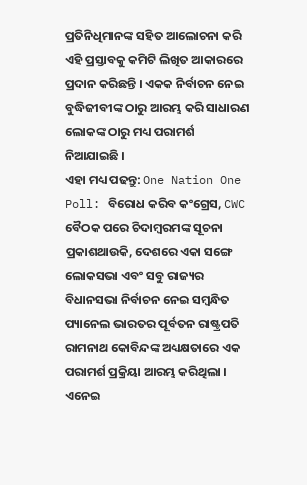ପ୍ରତିନିଧିମାନଙ୍କ ସହିତ ଆଲୋଚନା କରି ଏହି ପ୍ରସ୍ତାବକୁ କମିଟି ଲିଖିତ ଆକାରରେ ପ୍ରଦାନ କରିଛନ୍ତି । ଏକକ ନିର୍ବାଚନ ନେଇ ବୁଦ୍ଧିଜୀବୀଙ୍କ ଠାରୁ ଆରମ୍ଭ କରି ସାଧାରଣ ଲୋକଙ୍କ ଠାରୁ ମଧ୍ୟ ପରାମର୍ଶ ନିଆଯାଇଛି ।
ଏହା ମଧ୍ୟ ପଢନ୍ତୁ: One Nation One Poll: ବିରୋଧ କରିବ କଂଗ୍ରେସ, CWC ବୈଠକ ପରେ ଚିଦାମ୍ବରମଙ୍କ ସୂଚନା
ପ୍ରକାଶଥାଉକି, ଦେଶରେ ଏକା ସଙ୍ଗେ ଲୋକସଭା ଏବଂ ସବୁ ରାଜ୍ୟର ବିଧାନସଭା ନିର୍ବାଚନ ନେଇ ସମ୍ବନ୍ଧିତ ପ୍ୟାନେଲ ଭାରତର ପୂର୍ବତନ ରାଷ୍ଟ୍ରପତି ରାମନାଥ କୋବିନ୍ଦଙ୍କ ଅଧ୍ୟକ୍ଷତାରେ ଏକ ପରାମର୍ଶ ପ୍ରକ୍ରିୟା ଆରମ୍ଭ କରିଥିଲା । ଏନେଇ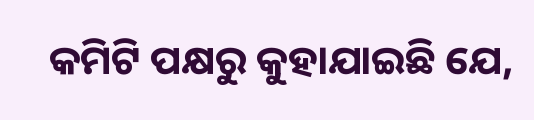କମିଟି ପକ୍ଷରୁ କୁହାଯାଇଛି ଯେ,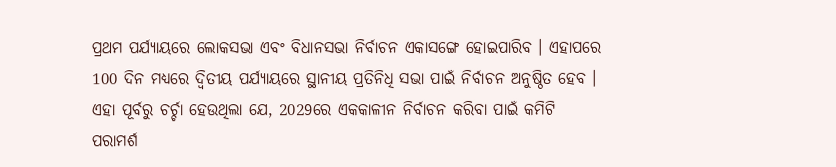ପ୍ରଥମ ପର୍ଯ୍ୟାୟରେ ଲୋକସଭା ଏବଂ ବିଧାନସଭା ନିର୍ବାଚନ ଏକାସଙ୍ଗେ ହୋଇପାରିବ । ଏହାପରେ 100 ଦିନ ମଧ୍ୟରେ ଦ୍ବିତୀୟ ପର୍ଯ୍ୟାୟରେ ସ୍ଥାନୀୟ ପ୍ରତିନିଧି ସଭା ପାଇଁ ନିର୍ବାଚନ ଅନୁଷ୍ଠିତ ହେବ । ଏହା ପୂର୍ବରୁ ଚର୍ଚ୍ଚା ହେଉଥିଲା ଯେ, 2029ରେ ଏକକାଳୀନ ନିର୍ବାଚନ କରିବା ପାଇଁ କମିଟି ପରାମର୍ଶ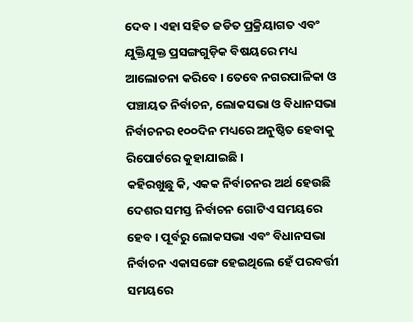ଦେବ । ଏହା ସହିତ ଜଡିତ ପ୍ରକ୍ରିୟାଗତ ଏବଂ ଯୁକ୍ତିଯୁକ୍ତ ପ୍ରସଙ୍ଗଗୁଡ଼ିକ ବିଷୟରେ ମଧ୍ୟ ଆଲୋଚନା କରିବେ । ତେବେ ନଗରପାଳିକା ଓ ପଞ୍ଚାୟତ ନିର୍ବାଚନ, ଲୋକସଭା ଓ ବିଧାନସଭା ନିର୍ବାଚନର ୧୦୦ଦିନ ମଧ୍ୟରେ ଅନୁଷ୍ଠିତ ହେବାକୁ ରିପୋର୍ଟରେ କୁହାଯାଇଛି ।
କହିରଖୁଛୁ କି, ଏକକ ନିର୍ବାଚନର ଅର୍ଥ ହେଉଛି ଦେଶର ସମସ୍ତ ନିର୍ବାଚନ ଗୋଟିଏ ସମୟରେ ହେବ । ପୂର୍ବରୁ ଲୋକସଭା ଏବଂ ବିଧାନସଭା ନିର୍ବାଚନ ଏକାସଙ୍ଗେ ହେଇଥିଲେ ହେଁ ପରବର୍ତ୍ତୀ ସମୟରେ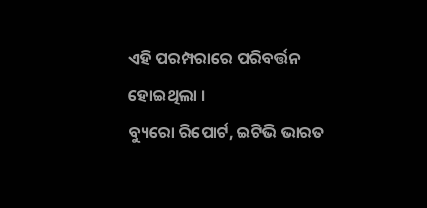ଏହି ପରମ୍ପରାରେ ପରିବର୍ତ୍ତନ ହୋଇଥିଲା ।
ବ୍ୟୁରୋ ରିପୋର୍ଟ, ଇଟିଭି ଭାରତ